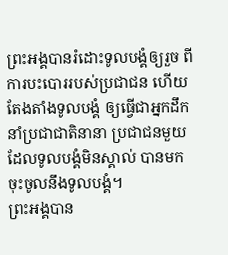ព្រះអង្គបានរំដោះទូលបង្គំឲ្យរួច ពីការបះបោររបស់ប្រជាជន ហើយតែងតាំងទូលបង្គំ ឲ្យធ្វើជាអ្នកដឹកនាំប្រជាជាតិនានា ប្រជាជនមួយដែលទូលបង្គំមិនស្គាល់ បានមកចុះចូលនឹងទូលបង្គំ។
ព្រះអង្គបាន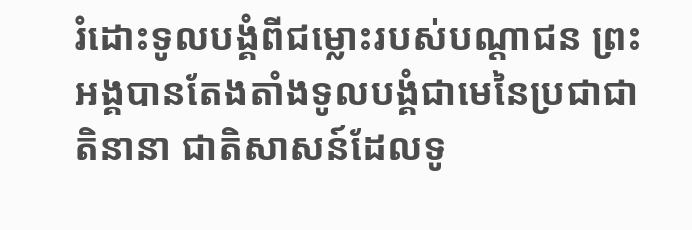រំដោះទូលបង្គំពីជម្លោះរបស់បណ្ដាជន ព្រះអង្គបានតែងតាំងទូលបង្គំជាមេនៃប្រជាជាតិនានា ជាតិសាសន៍ដែលទូ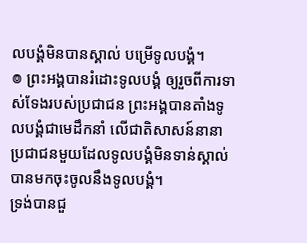លបង្គំមិនបានស្គាល់ បម្រើទូលបង្គំ។
៙ ព្រះអង្គបានរំដោះទូលបង្គំ ឲ្យរួចពីការទាស់ទែងរបស់ប្រជាជន ព្រះអង្គបានតាំងទូលបង្គំជាមេដឹកនាំ លើជាតិសាសន៍នានា ប្រជាជនមួយដែលទូលបង្គំមិនទាន់ស្គាល់ បានមកចុះចូលនឹងទូលបង្គំ។
ទ្រង់បានជួ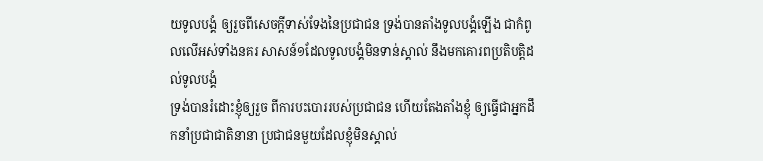យទូលបង្គំ ឲ្យរួចពីសេចក្ដីទាស់ទែងនៃប្រជាជន ទ្រង់បានតាំងទូលបង្គំឡើង ជាកំពូលលើអស់ទាំងនគរ សាសន៍១ដែលទូលបង្គំមិនទាន់ស្គាល់ នឹងមកគោរពប្រតិបត្តិដល់ទូលបង្គំ
ទ្រង់បានរំដោះខ្ញុំឲ្យរួច ពីការបះបោររបស់ប្រជាជន ហើយតែងតាំងខ្ញុំ ឲ្យធ្វើជាអ្នកដឹកនាំប្រជាជាតិនានា ប្រជាជនមួយដែលខ្ញុំមិនស្គាល់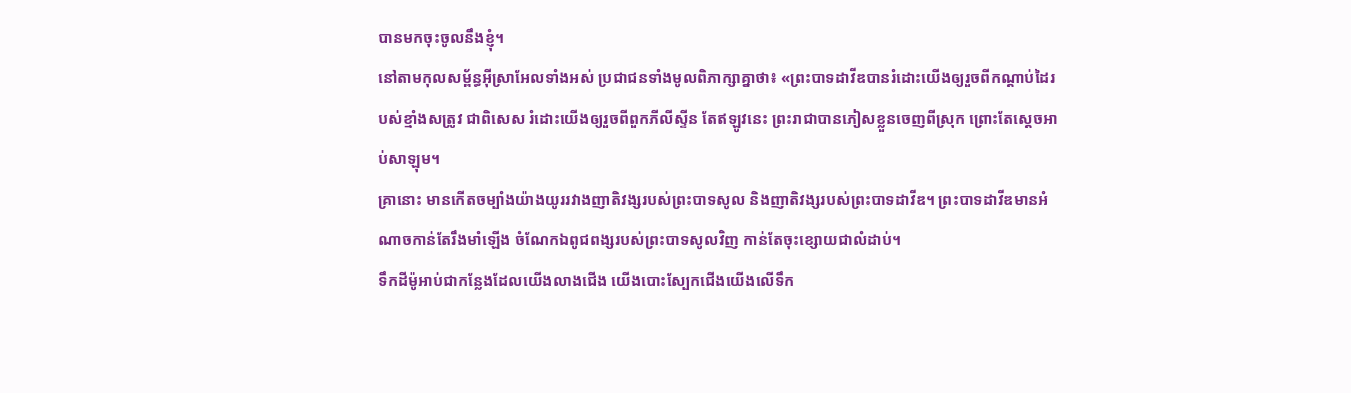បានមកចុះចូលនឹងខ្ញុំ។
នៅតាមកុលសម្ព័ន្ធអ៊ីស្រាអែលទាំងអស់ ប្រជាជនទាំងមូលពិភាក្សាគ្នាថា៖ «ព្រះបាទដាវីឌបានរំដោះយើងឲ្យរួចពីកណ្ដាប់ដៃរបស់ខ្មាំងសត្រូវ ជាពិសេស រំដោះយើងឲ្យរួចពីពួកភីលីស្ទីន តែឥឡូវនេះ ព្រះរាជាបានភៀសខ្លួនចេញពីស្រុក ព្រោះតែស្ដេចអាប់សាឡុម។
គ្រានោះ មានកើតចម្បាំងយ៉ាងយូររវាងញាតិវង្សរបស់ព្រះបាទសូល និងញាតិវង្សរបស់ព្រះបាទដាវីឌ។ ព្រះបាទដាវីឌមានអំណាចកាន់តែរឹងមាំឡើង ចំណែកឯពូជពង្សរបស់ព្រះបាទសូលវិញ កាន់តែចុះខ្សោយជាលំដាប់។
ទឹកដីម៉ូអាប់ជាកន្លែងដែលយើងលាងជើង យើងបោះស្បែកជើងយើងលើទឹក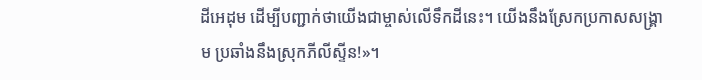ដីអេដុម ដើម្បីបញ្ជាក់ថាយើងជាម្ចាស់លើទឹកដីនេះ។ យើងនឹងស្រែកប្រកាសសង្គ្រាម ប្រឆាំងនឹងស្រុកភីលីស្ទីន!»។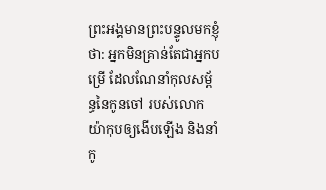ព្រះអង្គមានព្រះបន្ទូលមកខ្ញុំថា: អ្នកមិនគ្រាន់តែជាអ្នកបម្រើ ដែលណែនាំកុលសម្ព័ន្ធនៃកូនចៅ របស់លោកយ៉ាកុបឲ្យងើបឡើង និងនាំកូ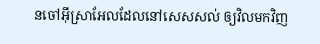នចៅអ៊ីស្រាអែលដែលនៅសេសសល់ ឲ្យវិលមកវិញ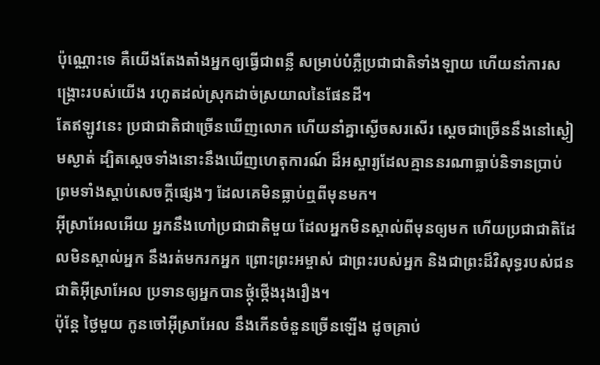ប៉ុណ្ណោះទេ គឺយើងតែងតាំងអ្នកឲ្យធ្វើជាពន្លឺ សម្រាប់បំភ្លឺប្រជាជាតិទាំងឡាយ ហើយនាំការសង្គ្រោះរបស់យើង រហូតដល់ស្រុកដាច់ស្រយាលនៃផែនដី។
តែឥឡូវនេះ ប្រជាជាតិជាច្រើនឃើញលោក ហើយនាំគ្នាស្ងើចសរសើរ ស្ដេចជាច្រើននឹងនៅស្ងៀមស្ងាត់ ដ្បិតស្ដេចទាំងនោះនឹងឃើញហេតុការណ៍ ដ៏អស្ចារ្យដែលគ្មាននរណាធ្លាប់និទានប្រាប់ ព្រមទាំងស្ដាប់សេចក្ដីផ្សេងៗ ដែលគេមិនធ្លាប់ឮពីមុនមក។
អ៊ីស្រាអែលអើយ អ្នកនឹងហៅប្រជាជាតិមួយ ដែលអ្នកមិនស្គាល់ពីមុនឲ្យមក ហើយប្រជាជាតិដែលមិនស្គាល់អ្នក នឹងរត់មករកអ្នក ព្រោះព្រះអម្ចាស់ ជាព្រះរបស់អ្នក និងជាព្រះដ៏វិសុទ្ធរបស់ជនជាតិអ៊ីស្រាអែល ប្រទានឲ្យអ្នកបានថ្កុំថ្កើងរុងរឿង។
ប៉ុន្តែ ថ្ងៃមួយ កូនចៅអ៊ីស្រាអែល នឹងកើនចំនួនច្រើនឡើង ដូចគ្រាប់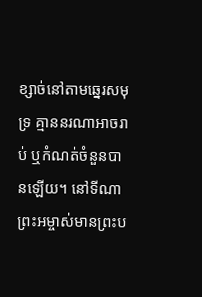ខ្សាច់នៅតាមឆ្នេរសមុទ្រ គ្មាននរណាអាចរាប់ ឬកំណត់ចំនួនបានឡើយ។ នៅទីណាព្រះអម្ចាស់មានព្រះប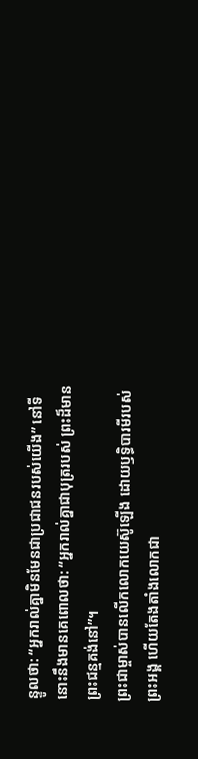ន្ទូលថា: “អ្នករាល់គ្នាមិនមែនជាប្រជាជនរបស់យើង” នៅទីនោះនឹងមានគេពោលថា: “អ្នករាល់គ្នាជាបុត្ររបស់ ព្រះដ៏មានព្រះជន្មគង់នៅ”។
ព្រះជាម្ចាស់បានលើកលោកយេស៊ូឡើង ដោយឫទ្ធិបារមីរបស់ព្រះអង្គ ហើយតែងតាំងលោកជា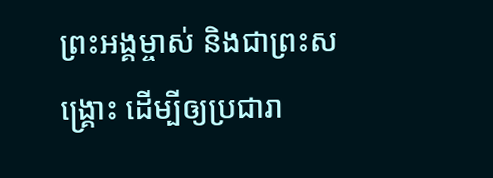ព្រះអង្គម្ចាស់ និងជាព្រះសង្គ្រោះ ដើម្បីឲ្យប្រជារា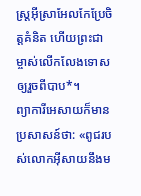ស្ដ្រអ៊ីស្រាអែលកែប្រែចិត្តគំនិត ហើយព្រះជាម្ចាស់លើកលែងទោសឲ្យរួចពីបាប*។
ព្យាការីអេសាយក៏មានប្រសាសន៍ថា: «ពូជរបស់លោកអ៊ីសាយនឹងម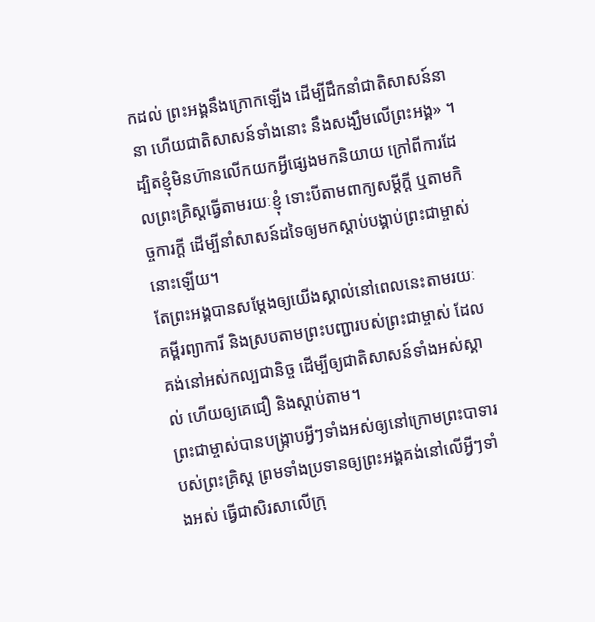កដល់ ព្រះអង្គនឹងក្រោកឡើង ដើម្បីដឹកនាំជាតិសាសន៍នានា ហើយជាតិសាសន៍ទាំងនោះ នឹងសង្ឃឹមលើព្រះអង្គ» ។
ដ្បិតខ្ញុំមិនហ៊ានលើកយកអ្វីផ្សេងមកនិយាយ ក្រៅពីការដែលព្រះគ្រិស្តធ្វើតាមរយៈខ្ញុំ ទោះបីតាមពាក្យសម្ដីក្តី ឬតាមកិច្ចការក្តី ដើម្បីនាំសាសន៍ដទៃឲ្យមកស្ដាប់បង្គាប់ព្រះជាម្ចាស់នោះឡើយ។
តែព្រះអង្គបានសម្តែងឲ្យយើងស្គាល់នៅពេលនេះតាមរយៈគម្ពីរព្យាការី និងស្របតាមព្រះបញ្ជារបស់ព្រះជាម្ចាស់ ដែលគង់នៅអស់កល្បជានិច្ច ដើម្បីឲ្យជាតិសាសន៍ទាំងអស់ស្គាល់ ហើយឲ្យគេជឿ និងស្ដាប់តាម។
ព្រះជាម្ចាស់បានបង្ក្រាបអ្វីៗទាំងអស់ឲ្យនៅក្រោមព្រះបាទារបស់ព្រះគ្រិស្ត ព្រមទាំងប្រទានឲ្យព្រះអង្គគង់នៅលើអ្វីៗទាំងអស់ ធ្វើជាសិរសាលើក្រុ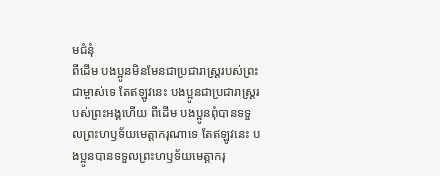មជំនុំ
ពីដើម បងប្អូនមិនមែនជាប្រជារាស្ដ្ររបស់ព្រះជាម្ចាស់ទេ តែឥឡូវនេះ បងប្អូនជាប្រជារាស្ដ្ររបស់ព្រះអង្គហើយ ពីដើម បងប្អូនពុំបានទទួលព្រះហឫទ័យមេត្តាករុណាទេ តែឥឡូវនេះ បងប្អូនបានទទួលព្រះហឫទ័យមេត្តាករុ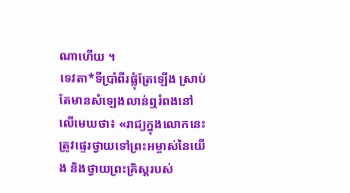ណាហើយ ។
ទេវតា*ទីប្រាំពីរផ្លុំត្រែឡើង ស្រាប់តែមានសំឡេងលាន់ឮរំពងនៅលើមេឃថា៖ «រាជ្យក្នុងលោកនេះ ត្រូវផ្ទេរថ្វាយទៅព្រះអម្ចាស់នៃយើង និងថ្វាយព្រះគ្រិស្តរបស់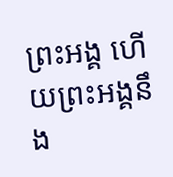ព្រះអង្គ ហើយព្រះអង្គនឹង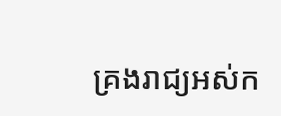គ្រងរាជ្យអស់ក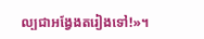ល្បជាអង្វែងតរៀងទៅ!»។